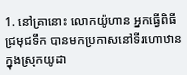1. នៅគ្រានោះ លោកយ៉ូហាន អ្នកធ្វើពិធីជ្រមុជទឹក បានមកប្រកាសនៅទីរហោឋានក្នុងស្រុកយូដា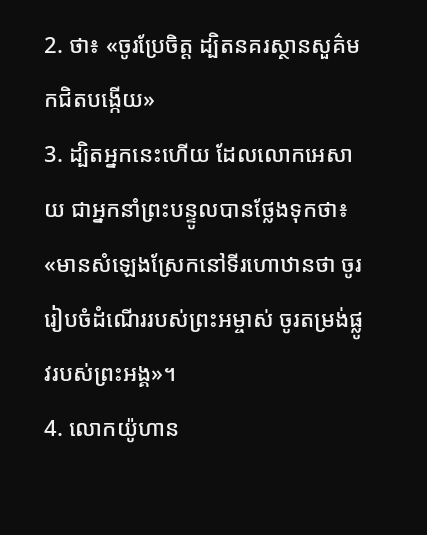2. ថា៖ «ចូរប្រែចិត្ដ ដ្បិតនគរស្ថានសួគ៌មកជិតបង្កើយ»
3. ដ្បិតអ្នកនេះហើយ ដែលលោកអេសាយ ជាអ្នកនាំព្រះបន្ទូលបានថ្លែងទុកថា៖ «មានសំឡេងស្រែកនៅទីរហោឋានថា ចូររៀបចំដំណើររបស់ព្រះអម្ចាស់ ចូរតម្រង់ផ្លូវរបស់ព្រះអង្គ»។
4. លោកយ៉ូហាន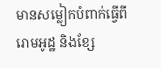មានសម្លៀកបំពាក់ធ្វើពីរោមអូដ្ឋ និងខ្សែ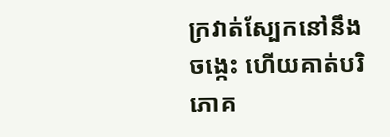ក្រវាត់ស្បែកនៅនឹងចង្កេះ ហើយគាត់បរិភោគ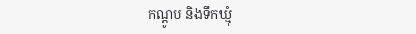កណ្ដូប និងទឹកឃ្មុំ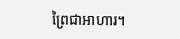ព្រៃជាអាហារ។